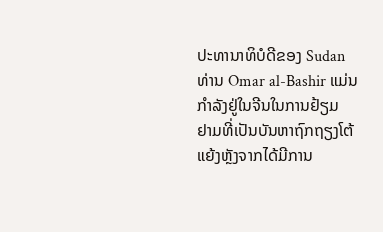ປະທານາທິບໍດີຂອງ Sudan ທ່ານ Omar al-Bashir ແມ່ນກໍາລັງຢູ່ໃນຈີນໃນການຢ້ຽມ
ຢາມທີ່ເປັນບັນຫາຖົກຖຽງໂຕ້ແຍ້ງຫຼັງຈາກໄດ້ມີການ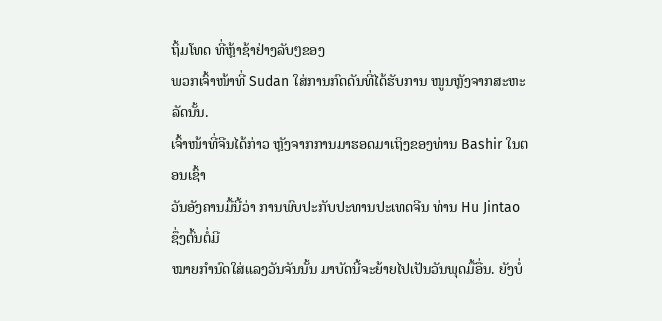ຖິ້ມໂທດ ທີ່ຫຼ້າຊ້າຢ່າງລັບໆຂອງ
ພວກເຈົ້າໜ້າທີ່ Sudan ໃສ່ການກົດດັນທີ່ໄດ້ຮັບການ ໜູນຫຼັງຈາກສະຫະລັດນັ້ນ.
ເຈົ້າໜ້າທີ່ຈີນໄດ້ກ່າວ ຫຼັງຈາກການມາຮອດມາເຖິງຂອງທ່ານ Bashir ໃນຕອນເຊົ້າ
ວັນອັງຄານມື້ນີ້ວ່າ ການພົບປະກັບປະທານປະເທດຈີນ ທ່ານ Hu Jintao ຊຶ່ງຕົ້ນຕໍ່ມີ
ໝາຍກໍານົດໃສ່ແລງວັນຈັນນັ້ນ ມາບັດນີ້ຈະຍ້າຍໄປເປັນວັນພຸດມື້ອື່ນ. ຍັງບໍ່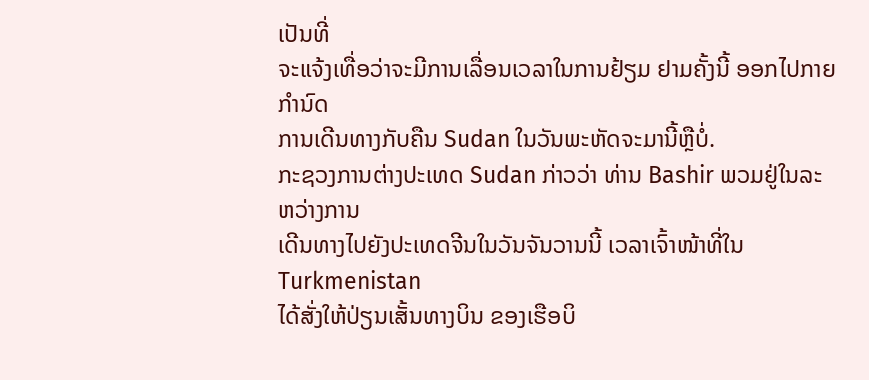ເປັນທີ່
ຈະແຈ້ງເທື່ອວ່າຈະມີການເລື່ອນເວລາໃນການຢ້ຽມ ຢາມຄັ້ງນີ້ ອອກໄປກາຍກໍານົດ
ການເດີນທາງກັບຄືນ Sudan ໃນວັນພະຫັດຈະມານີ້ຫຼືບໍ່.
ກະຊວງການຕ່າງປະເທດ Sudan ກ່າວວ່າ ທ່ານ Bashir ພວມຢູ່ໃນລະ ຫວ່າງການ
ເດີນທາງໄປຍັງປະເທດຈີນໃນວັນຈັນວານນີ້ ເວລາເຈົ້າໜ້າທີ່ໃນ Turkmenistan
ໄດ້ສັ່ງໃຫ້ປ່ຽນເສັ້ນທາງບິນ ຂອງເຮືອບິ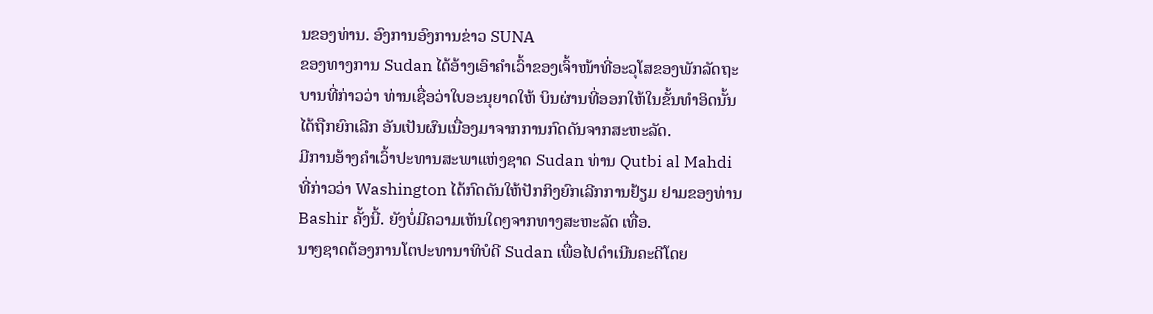ນຂອງທ່ານ. ອົງການອົງການຂ່າວ SUNA
ຂອງທາງການ Sudan ໄດ້ອ້າງເອົາຄໍາເວົ້າຂອງເຈົ້າໜ້າທີ່ອະວຸໂສຂອງພັກລັດຖະ
ບານທີ່ກ່າວວ່າ ທ່ານເຊື່ອວ່າໃບອະນຸຍາດໃຫ້ ບິນຜ່ານທີ່ອອກໃຫ້ໃນຂັ້ນທຳອິດນັ້ນ
ໄດ້ຖືກຍົກເລີກ ອັນເປັນຜົນເນື່ອງມາຈາກການກົດດັນຈາກສະຫະລັດ.
ມີການອ້າງຄຳເວົ້າປະທານສະພາແຫ່ງຊາດ Sudan ທ່ານ Qutbi al Mahdi
ທີ່ກ່າວວ່າ Washington ໄດ້ກົດດັນໃຫ້ປັກກິງຍົກເລີກການຢ້ຽມ ຢາມຂອງທ່ານ
Bashir ຄັ້ງນີ້. ຍັງບໍ່ມີຄວາມເຫັນໃດໆຈາກທາງສະຫະລັດ ເທື່ອ.
ນາໆຊາດຕ້ອງການໂຕປະທານາທິບໍດີ Sudan ເພື່ອໄປດໍາເນີນຄະດີໂດຍ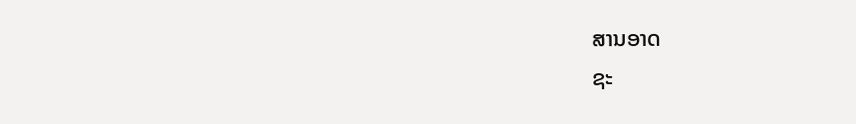ສານອາດ
ຊະ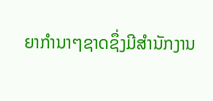ຍາກໍານາໆຊາດຊຶ່ງມີສໍານັກງານ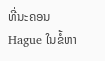ທີ່ນະຄອນ Hague ໃນຂໍ້ຫາ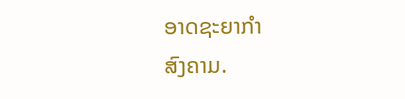ອາດຊະຍາກຳ
ສົງຄາມ.